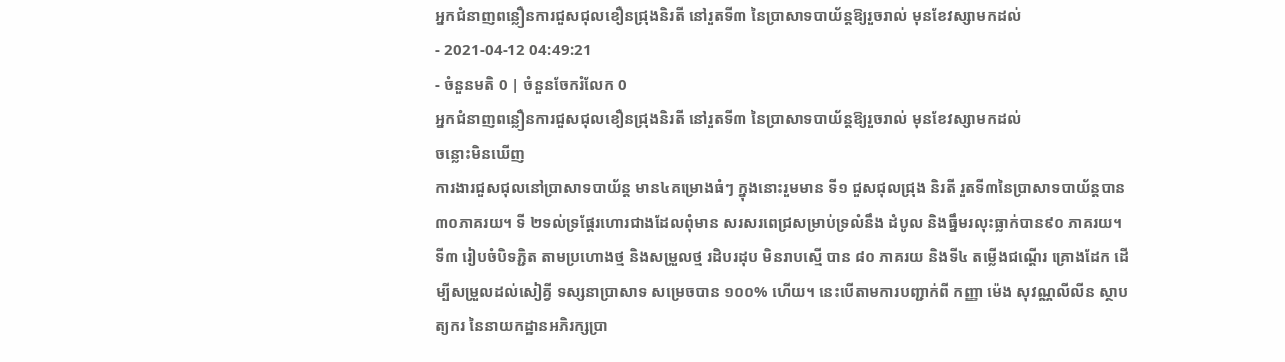អ្នកជំនាញពន្លឿនការជួសជុលខឿនជ្រុងនិរតី នៅរួតទី៣ នៃប្រាសាទបាយ័ន្តឱ្យរួចរាល់ មុនខែវស្សាមកដល់
- 2021-04-12 04:49:21
- ចំនួនមតិ 0 | ចំនួនចែករំលែក 0
អ្នកជំនាញពន្លឿនការជួសជុលខឿនជ្រុងនិរតី នៅរួតទី៣ នៃប្រាសាទបាយ័ន្តឱ្យរួចរាល់ មុនខែវស្សាមកដល់
ចន្លោះមិនឃើញ
ការងារជួសជុលនៅប្រាសាទបាយ័ន្ត មាន៤គម្រោងធំៗ ក្នុងនោះរួមមាន ទី១ ជួសជុលជ្រុង និរតី រួតទី៣នៃប្រាសាទបាយ័ន្តបាន៣០ភាគរយ។ ទី ២ទល់ទ្រផ្តែរហោរជាងដែលពុំមាន សរសរពេជ្រសម្រាប់ទ្រលំនឹង ដំបូល និងធ្នឹមរលុះធ្លាក់បាន៩០ ភាគរយ។ ទី៣ រៀបចំបិទភ្ជិត តាមប្រហោងថ្ម និងសម្រួលថ្ម រដិបរដុប មិនរាបស្មើ បាន ៨០ ភាគរយ និងទី៤ តម្លើងជណ្តើរ គ្រោងដែក ដើម្បីសម្រួលដល់សៀគ្វី ទស្សនាប្រាសាទ សម្រេចបាន ១០០% ហើយ។ នេះបើតាមការបញ្ជាក់ពី កញ្ញា ម៉េង សុវណ្ណលីលីន ស្ថាបត្យករ នៃនាយកដ្ឋានអភិរក្សប្រា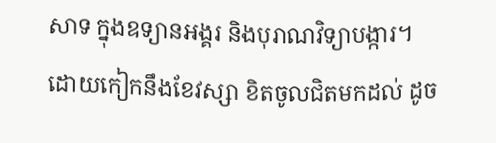សាទ ក្នុងឧទ្យានអង្គរ និងបុរាណវិទ្យាបង្ការ។
ដោយកៀកនឹងខែវស្សា ខិតចូលជិតមកដល់ ដូច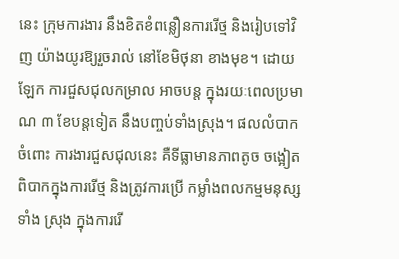នេះ ក្រុមការងារ នឹងខិតខំពន្លឿនការរើថ្ម និងរៀបទៅវិញ យ៉ាងយូរឱ្យរួចរាល់ នៅខែមិថុនា ខាងមុខ។ ដោយឡែក ការជួសជុលកម្រាល អាចបន្ត ក្នុងរយៈពេលប្រមាណ ៣ ខែបន្តទៀត នឹងបញ្ចប់ទាំងស្រុង។ ផលលំបាកចំពោះ ការងារជួសជុលនេះ គឺទីធ្លាមានភាពតូច ចង្អៀត ពិបាកក្នុងការរើថ្ម និងត្រូវការប្រើ កម្លាំងពលកម្មមនុស្សទាំង ស្រុង ក្នុងការរើ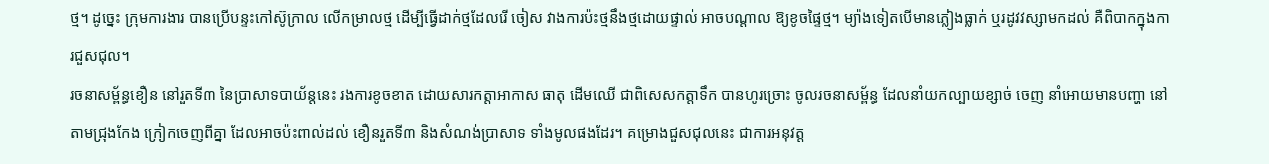ថ្ម។ ដូច្នេះ ក្រុមការងារ បានប្រើបន្ទះកៅស៊ូក្រាល លើកម្រាលថ្ម ដើម្បីធ្វើដាក់ថ្មដែលរើ ចៀស វាងការប៉ះថ្មនឹងថ្មដោយផ្ទាល់ អាចបណ្តាល ឱ្យខូចផ្ទៃថ្ម។ ម្យ៉ាងទៀតបើមានភ្លៀងធ្លាក់ ឬរដូវវស្សាមកដល់ គឺពិបាកក្នុងការជួសជុល។
រចនាសម្ព័ន្ធខឿន នៅរួតទី៣ នៃប្រាសាទបាយ័ន្តនេះ រងការខូចខាត ដោយសារកត្តាអាកាស ធាតុ ដើមឈើ ជាពិសេសកត្តាទឹក បានហូរច្រោះ ចូលរចនាសម្ព័ន្ធ ដែលនាំយកល្បាយខ្សាច់ ចេញ នាំអោយមានបញ្ហា នៅតាមជ្រុងកែង ក្រៀកចេញពីគ្នា ដែលអាចប៉ះពាល់ដល់ ខឿនរួតទី៣ និងសំណង់ប្រាសាទ ទាំងមូលផងដែរ។ គម្រោងជួសជុលនេះ ជាការអនុវត្ត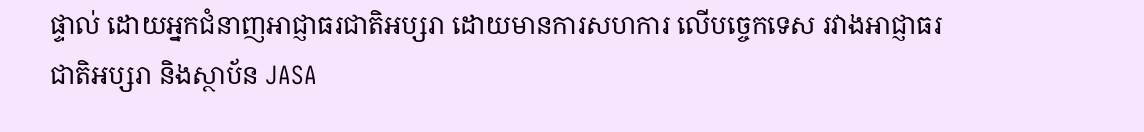ផ្ទាល់ ដោយអ្នកជំនាញអាជ្ញាធរជាតិអប្សរា ដោយមានការសហការ លើបច្ចេកទេស រវាងអាជ្ញាធរជាតិអប្សរា និងស្ថាប័ន JASA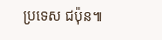ប្រទេស ជប៉ុន៕